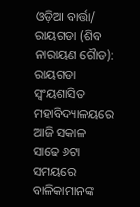ଓଡ଼ିଆ ବାର୍ତ୍ତା/ ରାୟଗଡା (ଶିବ ନାରାୟଣ ଗୈାଡ): ରାୟଗଡା ସ୍ୱଂୟଶାସିତ ମହାବିଦ୍ୟାଳୟରେ ଆଜି ସକାଳ ସାଢେ ୬ଟା ସମୟରେ ବାଳିକାମାନଙ୍କ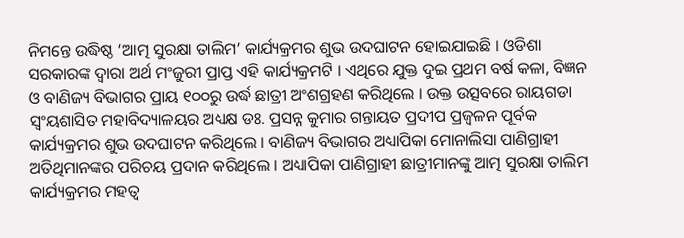ନିମନ୍ତେ ଉଦ୍ଧିଷ୍ଠ ‘ଆତ୍ମ ସୁରକ୍ଷା ତାଲିମ’ କାର୍ଯ୍ୟକ୍ରମର ଶୁଭ ଉଦଘାଟନ ହୋଇଯାଇଛି । ଓଡିଶା ସରକାରଙ୍କ ଦ୍ୱାରା ଅର୍ଥ ମଂଜୁରୀ ପ୍ରାପ୍ତ ଏହି କାର୍ଯ୍ୟକ୍ରମଟି । ଏଥିରେ ଯୁକ୍ତ ଦୁଇ ପ୍ରଥମ ବର୍ଷ କଳା, ବିଜ୍ଞନ ଓ ବାଣିଜ୍ୟ ବିଭାଗର ପ୍ରାୟ ୧୦୦ରୁ ଉର୍ଦ୍ଧ ଛାତ୍ରୀ ଅଂଶଗ୍ରହଣ କରିଥିଲେ । ଉକ୍ତ ଉତ୍ସବରେ ରାୟଗଡା ସ୍ୱଂୟଶାସିତ ମହାବିଦ୍ୟାଳୟର ଅଧ୍ୟକ୍ଷ ଡଃ. ପ୍ରସନ୍ନ କୁମାର ଗନ୍ତାୟତ ପ୍ରଦୀପ ପ୍ରଜ୍ୱଳନ ପୂର୍ବକ କାର୍ଯ୍ୟକ୍ରମର ଶୁଭ ଉଦଘାଟନ କରିଥିଲେ । ବାଣିଜ୍ୟ ବିଭାଗର ଅଧ୍ୟାପିକା ମୋନାଲିସା ପାଣିଗ୍ରାହୀ ଅତିଥିମାନଙ୍କର ପରିଚୟ ପ୍ରଦାନ କରିଥିଲେ । ଅଧ୍ୟାପିକା ପାଣିଗ୍ରାହୀ ଛାତ୍ରୀମାନଙ୍କୁ ଆତ୍ମ ସୁରକ୍ଷା ତାଲିମ କାର୍ଯ୍ୟକ୍ରମର ମହତ୍ୱ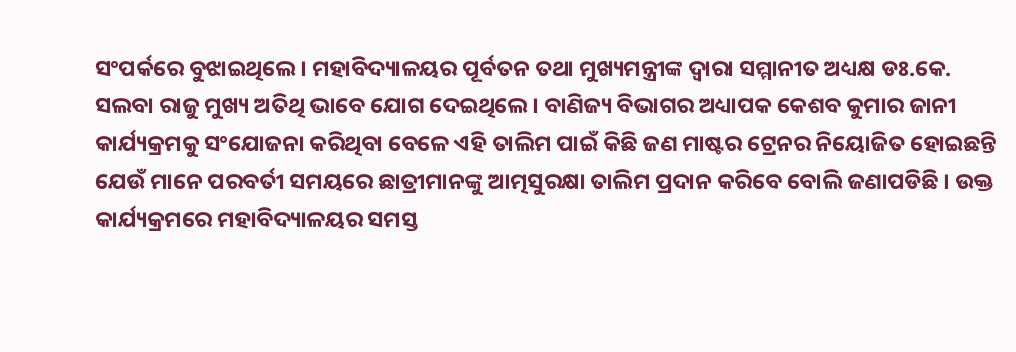ସଂପର୍କରେ ବୁଝାଇଥିଲେ । ମହାବିଦ୍ୟାଳୟର ପୂର୍ବତନ ତଥା ମୁଖ୍ୟମନ୍ତ୍ରୀଙ୍କ ଦ୍ୱାରା ସମ୍ମାନୀତ ଅଧ୍ୟକ୍ଷ ଡଃ.କେ. ସଲବା ରାଜୁ ମୁଖ୍ୟ ଅତିଥି ଭାବେ ଯୋଗ ଦେଇଥିଲେ । ବାଣିଜ୍ୟ ବିଭାଗର ଅଧ୍ୟାପକ କେଶବ କୁମାର ଜାନୀ କାର୍ଯ୍ୟକ୍ରମକୁ ସଂଯୋଜନା କରିଥିବା ବେଳେ ଏହି ତାଲିମ ପାଇଁ କିଛି ଜଣ ମାଷ୍ଟର ଟ୍ରେନର ନିୟୋଜିତ ହୋଇଛନ୍ତି ଯେଉଁ ମାନେ ପରବର୍ତୀ ସମୟରେ ଛାତ୍ରୀମାନଙ୍କୁ ଆତ୍ମସୁରକ୍ଷା ତାଲିମ ପ୍ରଦାନ କରିବେ ବୋଲି ଜଣାପଡିଛି । ଉକ୍ତ କାର୍ଯ୍ୟକ୍ରମରେ ମହାବିଦ୍ୟାଳୟର ସମସ୍ତ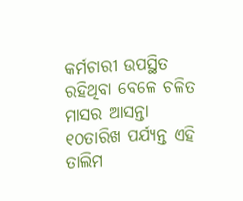କର୍ମଚାରୀ ଉପସ୍ଥିତ ରହିଥିବା ବେଳେ ଚଳିତ ମାସର ଆସନ୍ତା ୧୦ତାରିଖ ପର୍ଯ୍ୟନ୍ତ ଏହି ତାଲିମ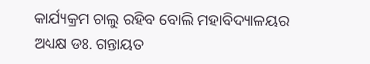କାର୍ଯ୍ୟକ୍ରମ ଚାଲୁ ରହିବ ବୋଲି ମହାବିଦ୍ୟାଳୟର ଅଧ୍ୟକ୍ଷ ଡଃ. ଗନ୍ତାୟତ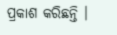ପ୍ରକାଶ କରିଛନ୍ତି ।